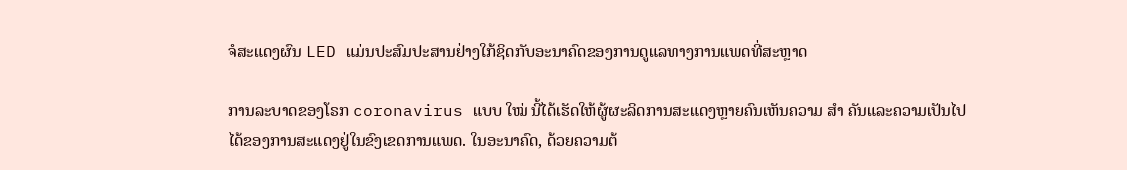ຈໍສະແດງຜົນ LED ແມ່ນປະສົມປະສານຢ່າງໃກ້ຊິດກັບອະນາຄົດຂອງການດູແລທາງການແພດທີ່ສະຫຼາດ

ການລະບາດຂອງໂຣກ coronavirus ແບບ ໃໝ່ ນີ້ໄດ້ເຮັດໃຫ້ຜູ້ຜະລິດການສະແດງຫຼາຍຄົນເຫັນຄວາມ ສຳ ຄັນແລະຄວາມເປັນໄປໄດ້ຂອງການສະແດງຢູ່ໃນຂົງເຂດການແພດ. ໃນອະນາຄົດ, ດ້ວຍຄວາມຕ້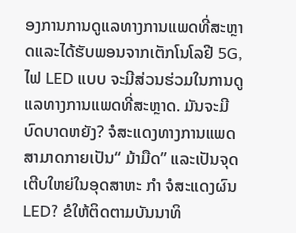ອງການການດູແລທາງການແພດທີ່ສະຫຼາດແລະໄດ້ຮັບພອນຈາກເຕັກໂນໂລຢີ 5G, ໄຟ LED ແບບ ຈະມີສ່ວນຮ່ວມໃນການດູແລທາງການແພດທີ່ສະຫຼາດ. ມັນຈະມີບົດບາດຫຍັງ? ຈໍສະແດງທາງການແພດສາມາດກາຍເປັນ“ ມ້າມືດ” ແລະເປັນຈຸດເຕີບໃຫຍ່ໃນອຸດສາຫະ ກຳ ຈໍສະແດງຜົນ LED? ຂໍໃຫ້ຕິດຕາມບັນນາທິ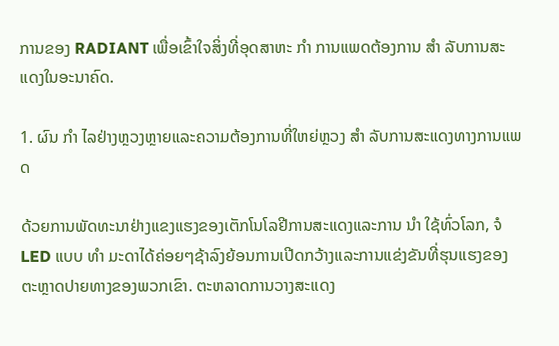ການຂອງ RADIANT ເພື່ອເຂົ້າໃຈສິ່ງທີ່ອຸດສາຫະ ກຳ ການແພດຕ້ອງການ ສຳ ລັບການສະແດງໃນອະນາຄົດ.

1. ຜົນ ກຳ ໄລຢ່າງຫຼວງຫຼາຍແລະຄວາມຕ້ອງການທີ່ໃຫຍ່ຫຼວງ ສຳ ລັບການສະແດງທາງການແພດ

ດ້ວຍການພັດທະນາຢ່າງແຂງແຮງຂອງເຕັກໂນໂລຢີການສະແດງແລະການ ນຳ ໃຊ້ທົ່ວໂລກ, ຈໍ LED ແບບ ທຳ ມະດາໄດ້ຄ່ອຍໆຊ້າລົງຍ້ອນການເປີດກວ້າງແລະການແຂ່ງຂັນທີ່ຮຸນແຮງຂອງຕະຫຼາດປາຍທາງຂອງພວກເຂົາ. ຕະຫລາດການວາງສະແດງ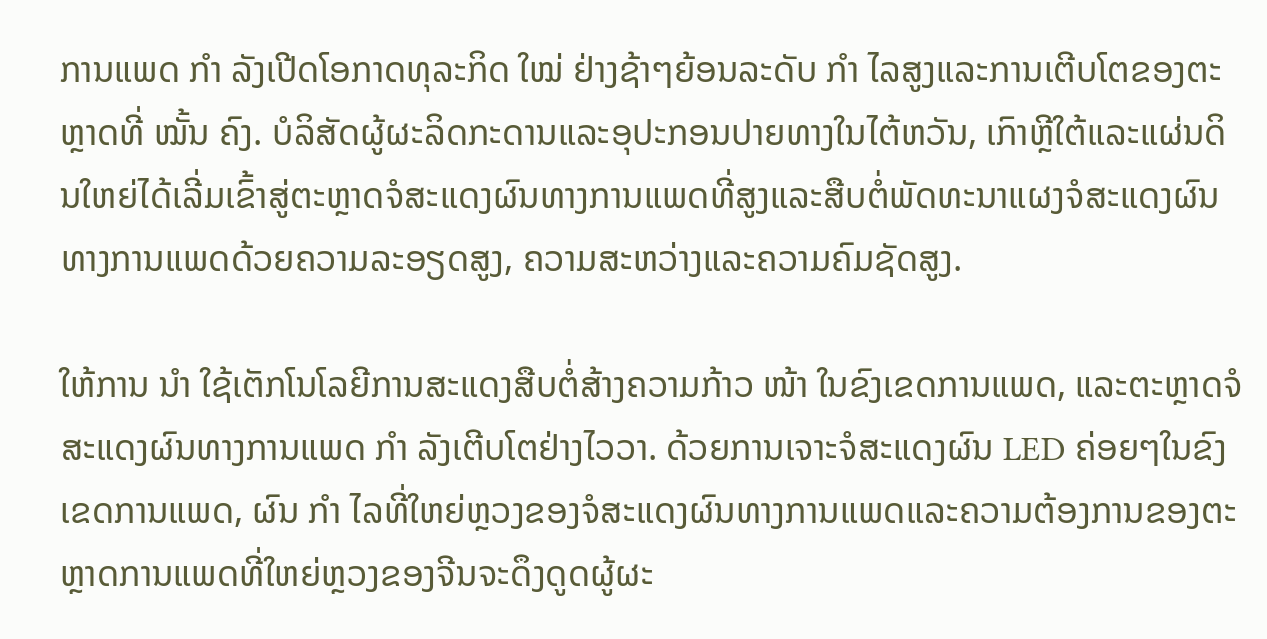ການແພດ ກຳ ລັງເປີດໂອກາດທຸລະກິດ ໃໝ່ ຢ່າງຊ້າໆຍ້ອນລະດັບ ກຳ ໄລສູງແລະການເຕີບໂຕຂອງຕະຫຼາດທີ່ ໝັ້ນ ຄົງ. ບໍລິສັດຜູ້ຜະລິດກະດານແລະອຸປະກອນປາຍທາງໃນໄຕ້ຫວັນ, ເກົາຫຼີໃຕ້ແລະແຜ່ນດິນໃຫຍ່ໄດ້ເລີ່ມເຂົ້າສູ່ຕະຫຼາດຈໍສະແດງຜົນທາງການແພດທີ່ສູງແລະສືບຕໍ່ພັດທະນາແຜງຈໍສະແດງຜົນທາງການແພດດ້ວຍຄວາມລະອຽດສູງ, ຄວາມສະຫວ່າງແລະຄວາມຄົມຊັດສູງ.

ໃຫ້ການ ນຳ ໃຊ້ເຕັກໂນໂລຍີການສະແດງສືບຕໍ່ສ້າງຄວາມກ້າວ ໜ້າ ໃນຂົງເຂດການແພດ, ແລະຕະຫຼາດຈໍສະແດງຜົນທາງການແພດ ກຳ ລັງເຕີບໂຕຢ່າງໄວວາ. ດ້ວຍການເຈາະຈໍສະແດງຜົນ LED ຄ່ອຍໆໃນຂົງເຂດການແພດ, ຜົນ ກຳ ໄລທີ່ໃຫຍ່ຫຼວງຂອງຈໍສະແດງຜົນທາງການແພດແລະຄວາມຕ້ອງການຂອງຕະຫຼາດການແພດທີ່ໃຫຍ່ຫຼວງຂອງຈີນຈະດຶງດູດຜູ້ຜະ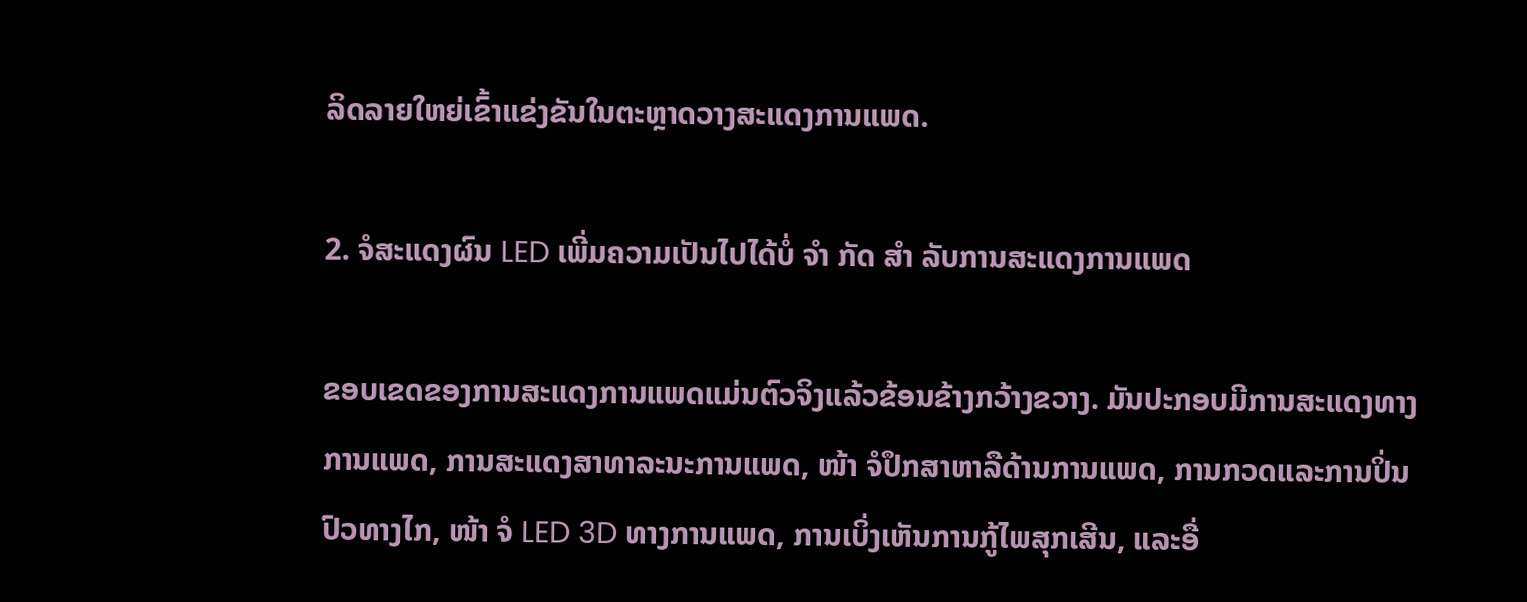ລິດລາຍໃຫຍ່ເຂົ້າແຂ່ງຂັນໃນຕະຫຼາດວາງສະແດງການແພດ.

2. ຈໍສະແດງຜົນ LED ເພີ່ມຄວາມເປັນໄປໄດ້ບໍ່ ຈຳ ກັດ ສຳ ລັບການສະແດງການແພດ

ຂອບເຂດຂອງການສະແດງການແພດແມ່ນຕົວຈິງແລ້ວຂ້ອນຂ້າງກວ້າງຂວາງ. ມັນປະກອບມີການສະແດງທາງການແພດ, ການສະແດງສາທາລະນະການແພດ, ໜ້າ ຈໍປຶກສາຫາລືດ້ານການແພດ, ການກວດແລະການປິ່ນປົວທາງໄກ, ໜ້າ ຈໍ LED 3D ທາງການແພດ, ການເບິ່ງເຫັນການກູ້ໄພສຸກເສີນ, ແລະອື່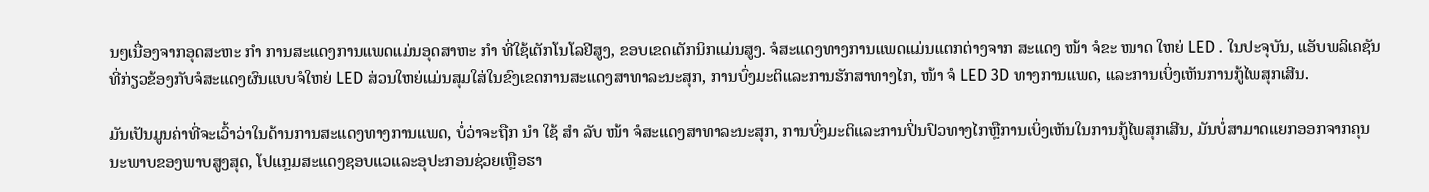ນໆເນື່ອງຈາກອຸດສະຫະ ກຳ ການສະແດງການແພດແມ່ນອຸດສາຫະ ກຳ ທີ່ໃຊ້ເຕັກໂນໂລຢີສູງ, ຂອບເຂດເຕັກນິກແມ່ນສູງ. ຈໍສະແດງທາງການແພດແມ່ນແຕກຕ່າງຈາກ ສະແດງ ໜ້າ ຈໍຂະ ໜາດ ໃຫຍ່ LED . ໃນປະຈຸບັນ, ແອັບພລິເຄຊັນທີ່ກ່ຽວຂ້ອງກັບຈໍສະແດງຜົນແບບຈໍໃຫຍ່ LED ສ່ວນໃຫຍ່ແມ່ນສຸມໃສ່ໃນຂົງເຂດການສະແດງສາທາລະນະສຸກ, ການບົ່ງມະຕິແລະການຮັກສາທາງໄກ, ໜ້າ ຈໍ LED 3D ທາງການແພດ, ແລະການເບິ່ງເຫັນການກູ້ໄພສຸກເສີນ.

ມັນເປັນມູນຄ່າທີ່ຈະເວົ້າວ່າໃນດ້ານການສະແດງທາງການແພດ, ບໍ່ວ່າຈະຖືກ ນຳ ໃຊ້ ສຳ ລັບ ໜ້າ ຈໍສະແດງສາທາລະນະສຸກ, ການບົ່ງມະຕິແລະການປິ່ນປົວທາງໄກຫຼືການເບິ່ງເຫັນໃນການກູ້ໄພສຸກເສີນ, ມັນບໍ່ສາມາດແຍກອອກຈາກຄຸນນະພາບຂອງພາບສູງສຸດ, ໂປແກຼມສະແດງຊອບແວແລະອຸປະກອນຊ່ວຍເຫຼືອຮາ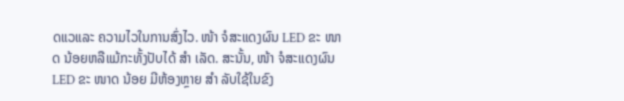ດແວແລະ ຄວາມໄວໃນການສົ່ງໄວ. ໜ້າ ຈໍສະແດງຜົນ LED ຂະ ໜາດ ນ້ອຍຫລືແມ້ກະທັ້ງປັບໄດ້ ສຳ ເລັດ. ສະນັ້ນ, ໜ້າ ຈໍສະແດງຜົນ LED ຂະ ໜາດ ນ້ອຍ ມີຫ້ອງຫຼາຍ ສຳ ລັບໃຊ້ໃນຂົງ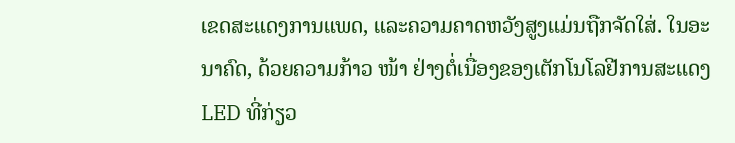ເຂດສະແດງການແພດ, ແລະຄວາມຄາດຫວັງສູງແມ່ນຖືກຈັດໃສ່. ໃນອະນາຄົດ, ດ້ວຍຄວາມກ້າວ ໜ້າ ຢ່າງຕໍ່ເນື່ອງຂອງເຕັກໂນໂລຢີການສະແດງ LED ທີ່ກ່ຽວ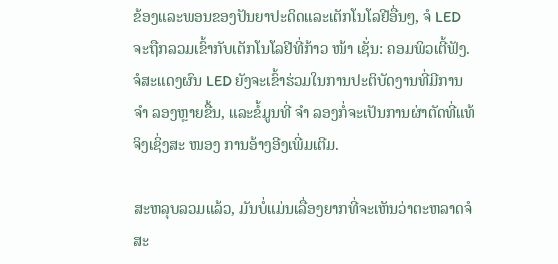ຂ້ອງແລະພອນຂອງປັນຍາປະດິດແລະເຕັກໂນໂລຢີອື່ນໆ, ຈໍ LED ຈະຖືກລວມເຂົ້າກັບເຕັກໂນໂລຢີທີ່ກ້າວ ໜ້າ ເຊັ່ນ: ຄອມພິວເຕີ້ຟັງ. ຈໍສະແດງຜົນ LED ຍັງຈະເຂົ້າຮ່ວມໃນການປະຕິບັດງານທີ່ມີການ ຈຳ ລອງຫຼາຍຂື້ນ, ແລະຂໍ້ມູນທີ່ ຈຳ ລອງກໍ່ຈະເປັນການຜ່າຕັດທີ່ແທ້ຈິງເຊິ່ງສະ ໜອງ ການອ້າງອີງເພີ່ມເຕີມ.

ສະຫລຸບລວມແລ້ວ, ມັນບໍ່ແມ່ນເລື່ອງຍາກທີ່ຈະເຫັນວ່າຕະຫລາດຈໍສະ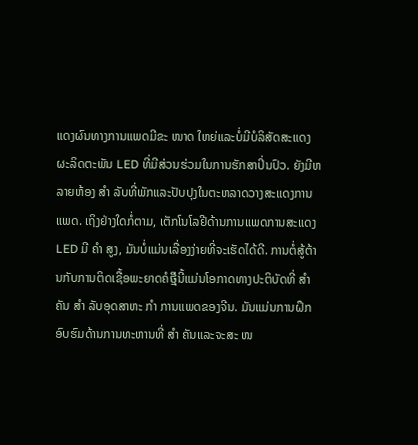ແດງຜົນທາງການແພດມີຂະ ໜາດ ໃຫຍ່ແລະບໍ່ມີບໍລິສັດສະແດງຜະລິດຕະພັນ LED ທີ່ມີສ່ວນຮ່ວມໃນການຮັກສາປິ່ນປົວ. ຍັງມີຫລາຍຫ້ອງ ສຳ ລັບທີ່ພັກແລະປັບປຸງໃນຕະຫລາດວາງສະແດງການແພດ. ເຖິງຢ່າງໃດກໍ່ຕາມ, ເຕັກໂນໂລຢີດ້ານການແພດການສະແດງ LED ມີ ຄຳ ສູງ, ມັນບໍ່ແມ່ນເລື່ອງງ່າຍທີ່ຈະເຮັດໄດ້ດີ. ການຕໍ່ສູ້ຕ້ານກັບການຕິດເຊື້ອພະຍາດຄໍថ្មីນີ້ແມ່ນໂອກາດທາງປະຕິບັດທີ່ ສຳ ຄັນ ສຳ ລັບອຸດສາຫະ ກຳ ການແພດຂອງຈີນ. ມັນແມ່ນການຝຶກອົບຮົມດ້ານການທະຫານທີ່ ສຳ ຄັນແລະຈະສະ ໜ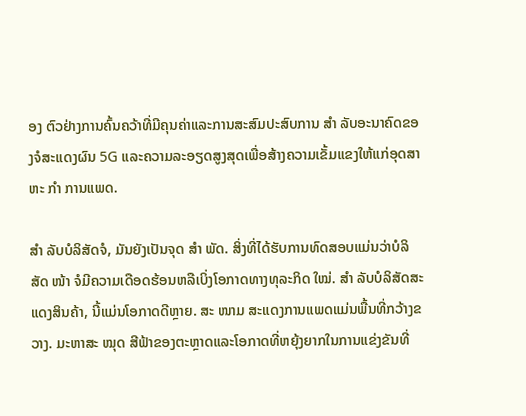ອງ ຕົວຢ່າງການຄົ້ນຄວ້າທີ່ມີຄຸນຄ່າແລະການສະສົມປະສົບການ ສຳ ລັບອະນາຄົດຂອງຈໍສະແດງຜົນ 5G ແລະຄວາມລະອຽດສູງສຸດເພື່ອສ້າງຄວາມເຂັ້ມແຂງໃຫ້ແກ່ອຸດສາຫະ ກຳ ການແພດ.

ສຳ ລັບບໍລິສັດຈໍ, ມັນຍັງເປັນຈຸດ ສຳ ພັດ. ສິ່ງທີ່ໄດ້ຮັບການທົດສອບແມ່ນວ່າບໍລິສັດ ໜ້າ ຈໍມີຄວາມເດືອດຮ້ອນຫລືເບິ່ງໂອກາດທາງທຸລະກິດ ໃໝ່. ສຳ ລັບບໍລິສັດສະແດງສິນຄ້າ, ນີ້ແມ່ນໂອກາດດີຫຼາຍ. ສະ ໜາມ ສະແດງການແພດແມ່ນພື້ນທີ່ກວ້າງຂວາງ. ມະຫາສະ ໝຸດ ສີຟ້າຂອງຕະຫຼາດແລະໂອກາດທີ່ຫຍຸ້ງຍາກໃນການແຂ່ງຂັນທີ່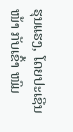ຮຸນແຮງ, ໂດຍປະເຊີນ ໜ້າ ກັບເຂົ້າ ໜົມ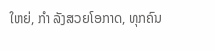ໃຫຍ່, ກຳ ລັງສວຍໂອກາດ, ທຸກຄົນ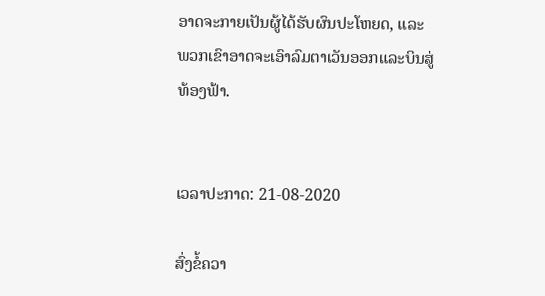ອາດຈະກາຍເປັນຜູ້ໄດ້ຮັບຜົນປະໂຫຍດ, ແລະພວກເຂົາອາດຈະເອົາລົມຕາເວັນອອກແລະບິນສູ່ທ້ອງຟ້າ.


ເວລາປະກາດ: 21-08-2020

ສົ່ງຂໍ້ຄວາ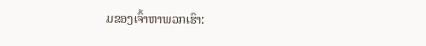ມຂອງເຈົ້າຫາພວກເຮົາ: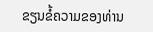ຂຽນຂໍ້ຄວາມຂອງທ່ານ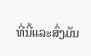ທີ່ນີ້ແລະສົ່ງມັນ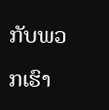ກັບພວກເຮົາ